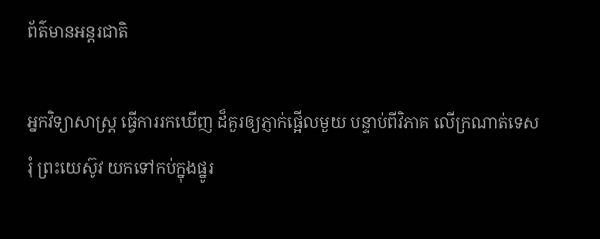ព័ត៌មានអន្តរជាតិ

អ្នកវិទ្យាសាស្ត្រ ធ្វើការរកឃើញ ដ៏គួរឲ្យភ្ញាក់ផ្អើលមួយ បន្ទាប់ពីវិភាគ លើក្រណាត់ទេសរុំ ព្រះយេស៊ូវ យកទៅកប់ក្នុងផ្នូរ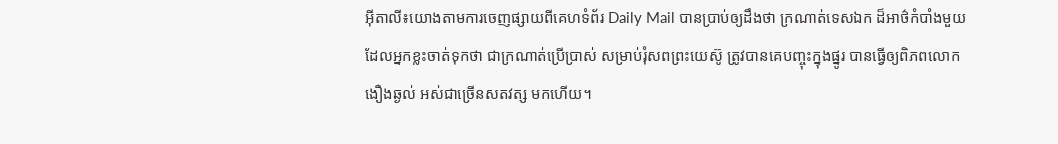អ៊ីតាលី៖យោងតាមការចេញផ្សាយពីគេហទំព័រ Daily Mail បានប្រាប់ឲ្យដឹងថា ក្រណាត់ទេសឯក ដ៏អាថ៌កំបាំងមួយ ដែលអ្នកខ្លះចាត់ទុកថា ជាក្រណាត់ប្រើប្រាស់ សម្រាប់រុំសពព្រះយេស៊ូ ត្រូវបានគេបញ្ចុះក្នុងផ្នូរ បានធ្វើឲ្យពិភពលោក ងឿងឆ្ងល់ អស់ជាច្រើនសតវត្ស មកហើយ។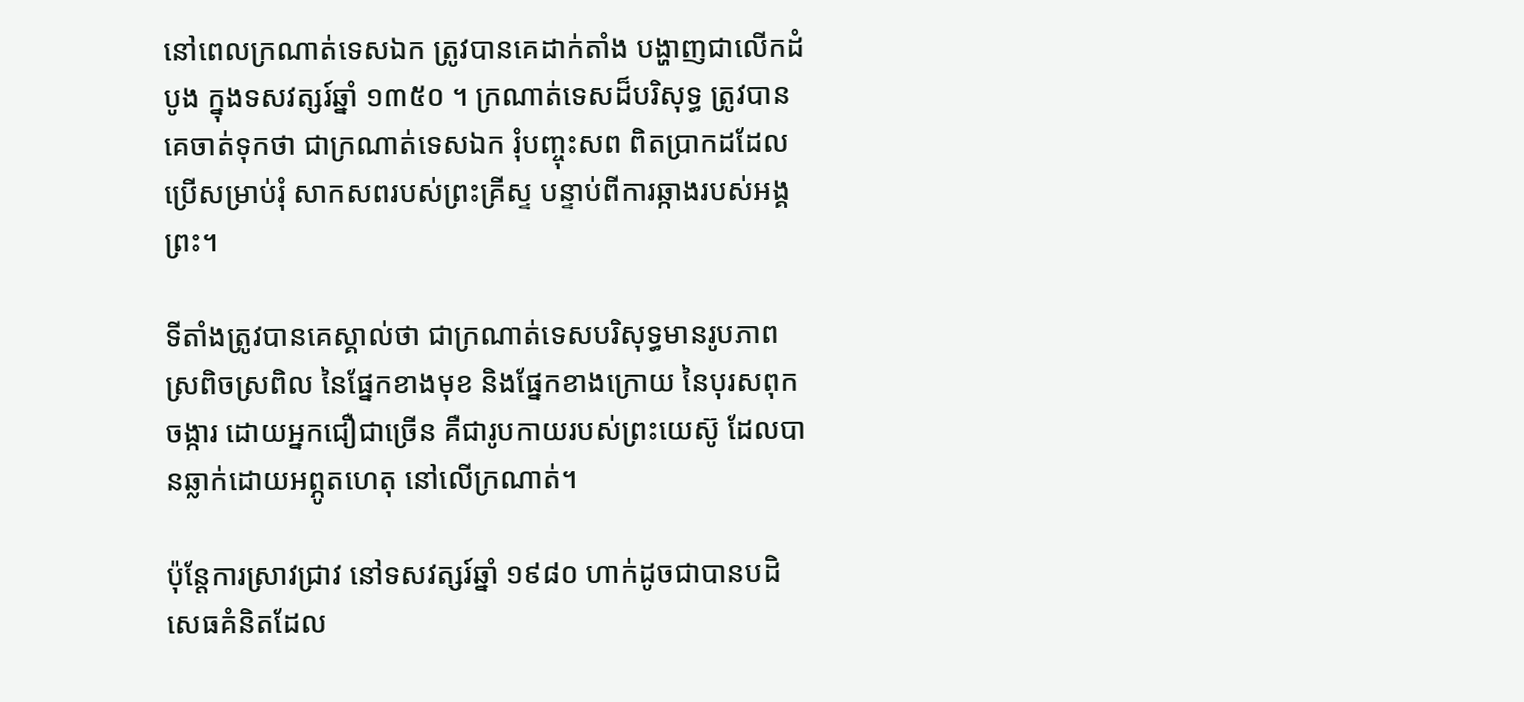នៅពេលក្រណាត់ទេសឯក ត្រូវបានគេដាក់តាំង បង្ហាញជាលើកដំបូង ក្នុងទសវត្សរ៍ឆ្នាំ ១៣៥០ ។ ក្រណាត់ទេសដ៏បរិសុទ្ធ ត្រូវបានគេចាត់ទុកថា ជាក្រណាត់ទេសឯក រុំបញ្ចុះសព ពិតប្រាកដដែល ប្រើសម្រាប់រុំ សាកសពរបស់ព្រះគ្រីស្ទ បន្ទាប់ពីការឆ្កាងរបស់អង្គព្រះ។

ទីតាំងត្រូវបានគេស្គាល់ថា ជាក្រណាត់ទេសបរិសុទ្ធមានរូបភាពស្រពិចស្រពិល នៃផ្នែកខាងមុខ និងផ្នែកខាងក្រោយ នៃបុរសពុកចង្ការ ដោយអ្នកជឿជាច្រើន គឺជារូបកាយរបស់ព្រះយេស៊ូ ដែលបានឆ្លាក់ដោយអព្ភូតហេតុ នៅលើក្រណាត់។

ប៉ុន្តែការស្រាវជ្រាវ នៅទសវត្សរ៍ឆ្នាំ ១៩៨០ ហាក់ដូចជាបានបដិសេធគំនិតដែល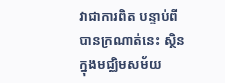វាជាការពិត បន្ទាប់ពីបានក្រណាត់នេះ ស្ថិនក្នុងមជ្ឈិមសម័យ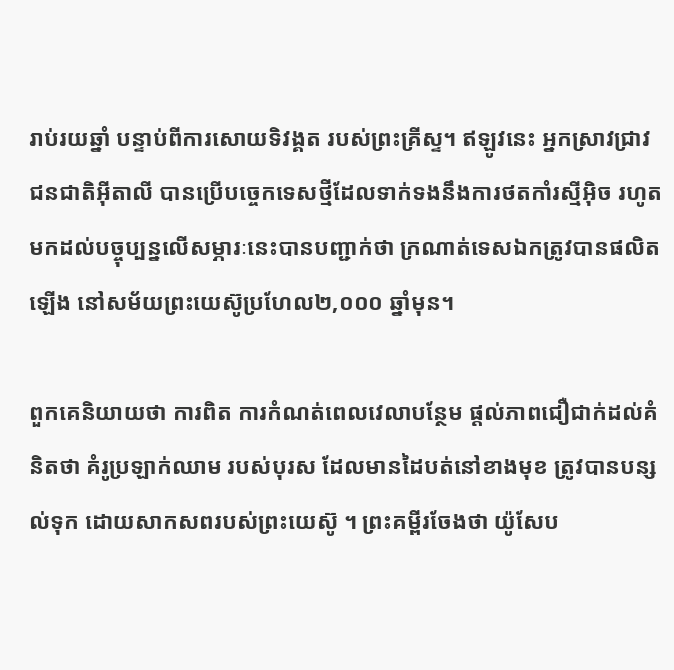រាប់រយឆ្នាំ បន្ទាប់ពីការសោយទិវង្គត របស់ព្រះគ្រីស្ទ។ ឥឡូវនេះ អ្នកស្រាវជ្រាវជនជាតិអ៊ីតាលី បានប្រើបច្ចេកទេសថ្មីដែលទាក់ទងនឹងការថតកាំរស្មីអ៊ិច រហូតមកដល់បច្ចុប្បន្នលើសម្ភារៈនេះបានបញ្ជាក់ថា ក្រណាត់ទេសឯកត្រូវបានផលិតឡើង នៅសម័យព្រះយេស៊ូប្រហែល២,០០០ ឆ្នាំមុន។

ពួកគេនិយាយថា ការពិត ការកំណត់ពេលវេលាបន្ថែម ផ្តល់ភាពជឿជាក់ដល់គំនិតថា គំរូប្រឡាក់ឈាម របស់បុរស ដែលមានដៃបត់នៅខាងមុខ ត្រូវបានបន្សល់ទុក ដោយសាកសពរបស់ព្រះយេស៊ូ ។ ព្រះគម្ពីរចែងថា យ៉ូសែប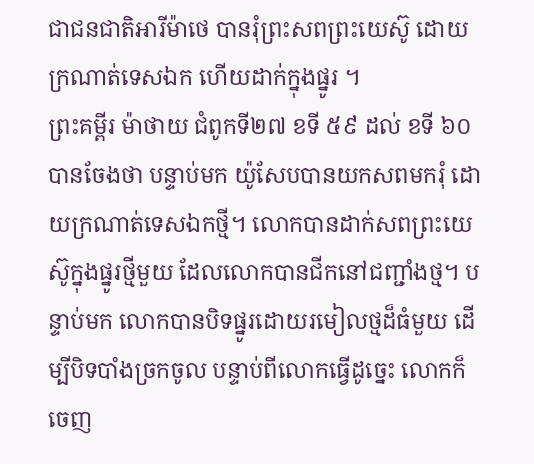ជាជនជាតិអារីម៉ាថេ បានរុំព្រះសពព្រះយេស៊ូ ដោយក្រណាត់ទេសឯក ហើយដាក់ក្នុងផ្នូរ ។
ព្រះគម្ពីរ ម៉ាថាយ ជំពូកទី២៧ ខទី ៥៩ ដល់ ខទី ៦០ បានចែងថា បន្ទាប់មក យ៉ូសែបបានយកសពមករុំ ដោយក្រណាត់ទេសឯកថ្មី។ លោកបានដាក់សពព្រះយេស៊ូក្នុងផ្នូរថ្មីមួយ ដែលលោកបានជីកនៅជញ្ជាំងថ្ម។ បន្ទាប់មក លោកបានបិទផ្នូរដោយរមៀលថ្មដ៏ធំមួយ ដើម្បីបិទបាំងច្រកចូល បន្ទាប់ពីលោកធ្វើដូច្នេះ លោកក៏ចេញ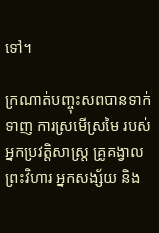ទៅ។

ក្រណាត់បញ្ចុះសពបានទាក់ទាញ ការស្រមើស្រមៃ របស់អ្នកប្រវត្តិសាស្ត្រ គ្រូគង្វាលព្រះវិហារ អ្នកសង្ស័យ និង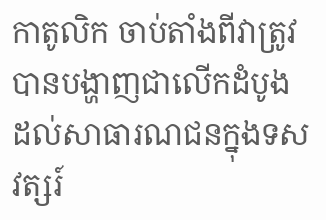កាតូលិក ចាប់តាំងពីវាត្រូវបានបង្ហាញជាលើកដំបូង ដល់សាធារណជនក្នុងទសវត្សរ៍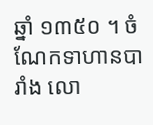ឆ្នាំ ១៣៥០ ។ ចំណែកទាហានបារាំង លោ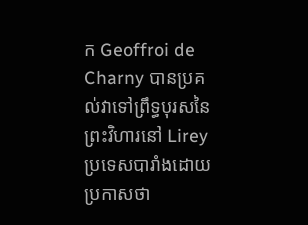ក Geoffroi de Charny បានប្រគល់វាទៅព្រឹទ្ធបុរសនៃព្រះវិហារនៅ Lirey ប្រទេសបារាំងដោយប្រកាសថា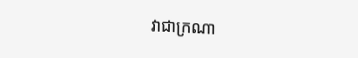វាជាក្រណា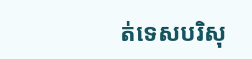ត់ទេសបរិសុ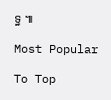ទ្ធ ៕

Most Popular

To Top